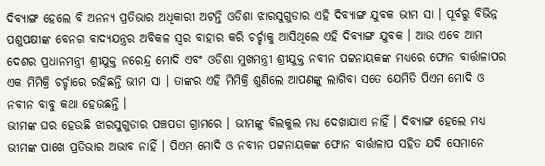ଦିବ୍ୟାଙ୍ଗ ହେଲେ ବି ଅନନ୍ୟ ପ୍ରତିଭାର ଅଧିକାରୀ ଅଟନ୍ତି ଓଡିଶା ଝାରସୁଗୁଡାର ଏହି ଦିବ୍ୟାଙ୍ଗ ଯୁବକ ଭୀମ ସା । ପୂର୍ବରୁ ବିଭିନ୍ନ ପଶୁପକ୍ଷୀଙ୍କ ବେନଗ ବାଦ୍ୟଯନ୍ତ୍ରର ଅବିକଳ ସ୍ଵର ବାହାର କରି ଚର୍ଚ୍ଚାକୁ ଆସିଥିଲେ ଏହି ଦିବ୍ୟାଙ୍ଗ ଯୁବକ । ଆଉ ଏବେ ଆମ ଦେଶର ପ୍ରଧାନମନ୍ତ୍ରୀ ଶ୍ରୀଯୁକ୍ତ ନରେନ୍ଦ୍ର ମୋଦି ଏବଂ ଓଡିଶା ମୁଖମନ୍ତ୍ରୀ ଶ୍ରୀଯୁକ୍ତ ନବୀନ ପଟ୍ଟନାୟକଙ୍କ ମଧ୍ୟରେ ଫୋନ ବାର୍ତ୍ତାଳାପର ଏକ ମିମିକ୍ରି ଚର୍ଚ୍ଚାରେ ରହିଛନ୍ତି ଭୀମ ସା । ତାଙ୍କର ଏହି ମିମିକ୍ରି ଶୁଣିଲେ ଆପଣଙ୍କୁ ଲାଗିବା ସତେ ଯେମିତି ପିଏମ ମୋଦି ଓ ନବୀନ ବାବୁ କଥା ହେଉଛନ୍ତି ।
ଭୀମଙ୍କ ଘର ହେଉଛି ଝାରସୁଗୁଡାର ପଞ୍ଚପଡା ଗ୍ରାମରେ । ଭୀମଙ୍କୁ ବିଲକୁଲ ମଧ୍ୟ ଦେଖାଯାଏ ନାହିଁ । ଦିବ୍ୟାଙ୍ଗ ହେଲେ ମଧ୍ୟ ଭୀମଙ୍କ ପାଖେ ପ୍ରତିଭାର ଅଭାବ ନାହିଁ । ପିଏମ ମୋଦି ଓ ନବୀନ ପଟ୍ଟନାୟକଙ୍କ ଫୋନ ବାର୍ତ୍ତାଳାପ ସହିତ ଯଦି ସେମାନେ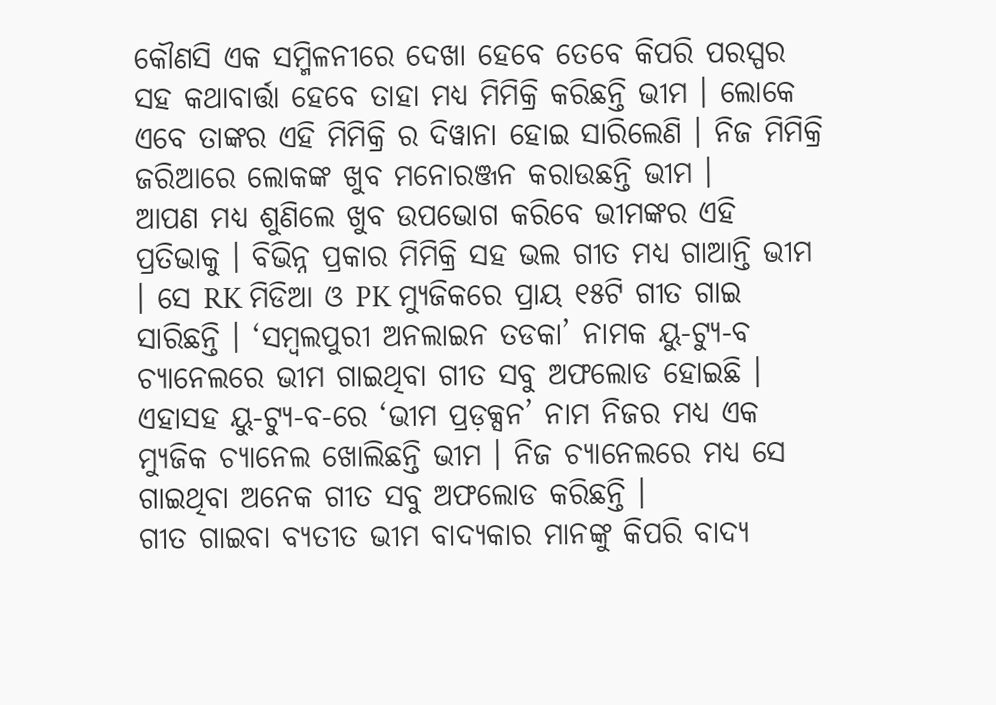କୌଣସି ଏକ ସମ୍ମିଳନୀରେ ଦେଖା ହେବେ ତେବେ କିପରି ପରସ୍ପର ସହ କଥାବାର୍ତ୍ତା ହେବେ ତାହା ମଧ୍ୟ ମିମିକ୍ରି କରିଛନ୍ତି ଭୀମ । ଲୋକେ ଏବେ ତାଙ୍କର ଏହି ମିମିକ୍ରି ର ଦିୱାନା ହୋଇ ସାରିଲେଣି । ନିଜ ମିମିକ୍ରି ଜରିଆରେ ଲୋକଙ୍କ ଖୁବ ମନୋରଞ୍ଜନ କରାଉଛନ୍ତି ଭୀମ ।
ଆପଣ ମଧ୍ୟ ଶୁଣିଲେ ଖୁବ ଉପଭୋଗ କରିବେ ଭୀମଙ୍କର ଏହି ପ୍ରତିଭାକୁ । ବିଭିନ୍ନ ପ୍ରକାର ମିମିକ୍ରି ସହ ଭଲ ଗୀତ ମଧ୍ୟ ଗାଆନ୍ତି ଭୀମ । ସେ RK ମିଡିଆ ଓ PK ମ୍ୟୁଜିକରେ ପ୍ରାୟ ୧୫ଟି ଗୀତ ଗାଇ ସାରିଛନ୍ତି । ‘ସମ୍ବଲପୁରୀ ଅନଲାଇନ ତଡକା’ ନାମକ ୟୁ-ଟ୍ୟୁ-ବ ଚ୍ଯାନେଲରେ ଭୀମ ଗାଇଥିବା ଗୀତ ସବୁ ଅଫଲୋଡ ହୋଇଛି । ଏହାସହ ୟୁ-ଟ୍ଯୁ-ବ-ରେ ‘ଭୀମ ପ୍ରଡ଼କ୍ସନ’ ନାମ ନିଜର ମଧ୍ୟ ଏକ ମ୍ୟୁଜିକ ଚ୍ଯାନେଲ ଖୋଲିଛନ୍ତି ଭୀମ । ନିଜ ଚ୍ଯାନେଲରେ ମଧ୍ୟ ସେ ଗାଇଥିବା ଅନେକ ଗୀତ ସବୁ ଅଫଲୋଡ କରିଛନ୍ତି ।
ଗୀତ ଗାଇବା ବ୍ଯତୀତ ଭୀମ ବାଦ୍ୟକାର ମାନଙ୍କୁ କିପରି ବାଦ୍ୟ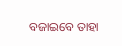ବଜାଇବେ ତାହା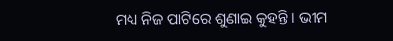ମଧ୍ୟ ନିଜ ପାଟିରେ ଶୁଣାଇ କୁହନ୍ତି । ଭୀମ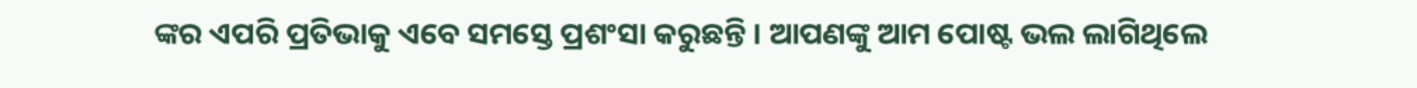ଙ୍କର ଏପରି ପ୍ରତିଭାକୁ ଏବେ ସମସ୍ତେ ପ୍ରଶଂସା କରୁଛନ୍ତି । ଆପଣଙ୍କୁ ଆମ ପୋଷ୍ଟ ଭଲ ଲାଗିଥିଲେ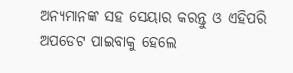ଅନ୍ୟମାନଙ୍କ ସହ ସେୟାର କରନ୍ତୁ ଓ ଏହିପରି ଅପଡେଟ ପାଇବାକୁ ହେଲେ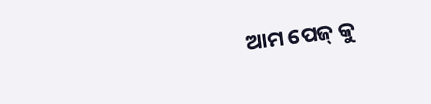ଆମ ପେଜ୍ କୁ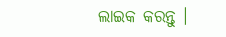ଲାଇକ କରନ୍ତୁ ।